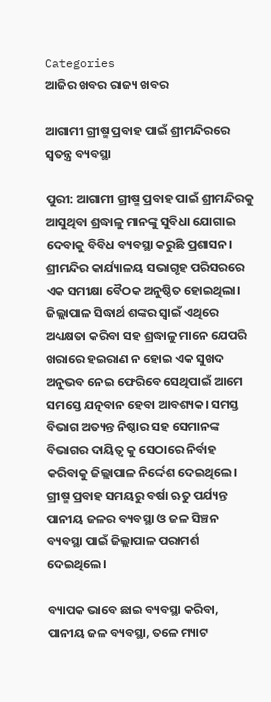Categories
ଆଜିର ଖବର ରାଜ୍ୟ ଖବର

ଆଗାମୀ ଗ୍ରୀଷ୍ମ ପ୍ରବାହ ପାଇଁ ଶ୍ରୀମନ୍ଦିରରେ ସ୍ବତନ୍ତ୍ର ବ୍ୟବସ୍ଥା

ପୁରୀ: ଆଗାମୀ ଗ୍ରୀଷ୍ମ ପ୍ରବାହ ପାଇଁ ଶ୍ରୀମନ୍ଦିରକୁ ଆସୁଥିବା ଶ୍ରଦ୍ଧାଳୁ ମାନଙ୍କୁ ସୁବିଧା ଯୋଗାଇ ଦେବାକୁ ବିବିଧ ବ୍ୟବସ୍ଥା କରୁଛି ପ୍ରଶାସନ। ଶ୍ରୀମନ୍ଦିର କାର୍ଯ୍ୟାଳୟ ସଭାଗୃହ ପରିସରରେ ଏକ ସମୀକ୍ଷା ବୈଠକ ଅନୁଷ୍ଠିତ ହୋଇଥିଲା। ଜିଲ୍ଲାପାଳ ସିଦ୍ଧାର୍ଥ ଶଙ୍କର ସ୍ବାଇଁ ଏଥିରେ ଅଧ୍ୟକ୍ଷତା କରିବା ସହ ଶ୍ରଦ୍ଧାଳୁ ମାନେ ଯେପରି ଖରାରେ ହଇରାଣ ନ ହୋଇ ଏକ ସୁଖଦ ଅନୁଭବ ନେଇ ଫେରିବେ ସେଥିପାଇଁ ଆମେ ସମସ୍ତେ ଯତ୍ନବାନ ହେବା ଆବଶ୍ୟକ। ସମସ୍ତ ବିଭାଗ ଅତ୍ୟନ୍ତ ନିଷ୍ଠାର ସହ ସେମାନଙ୍କ ବିଭାଗର ଦାୟିତ୍ୱ କୁ ସେଠାରେ ନିର୍ବାହ କରିବାକୁ ଜିଲ୍ଲାପାଳ ନିର୍ଦ୍ଦେଶ ଦେଇଥିଲେ। ଗ୍ରୀଷ୍ମ ପ୍ରବାହ ସମୟରୁ ବର୍ଷା ଋତୁ ପର୍ଯ୍ୟନ୍ତ ପାନୀୟ ଜଳର ବ୍ୟବସ୍ଥା ଓ ଜଳ ସିଞ୍ଚନ ବ୍ୟବସ୍ଥା ପାଇଁ ଜିଲ୍ଲାପାଳ ପରାମର୍ଶ ଦେଇଥିଲେ।

ବ୍ୟାପକ ଭାବେ ଛାଇ ବ୍ୟବସ୍ଥା କରିବା, ପାନୀୟ ଜଳ ବ୍ୟବସ୍ଥା, ତଳେ ମ୍ୟାଟ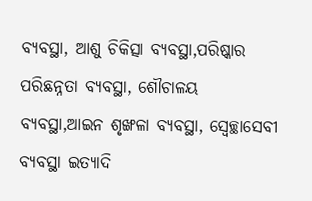ବ୍ୟବସ୍ଥା, ଆଶୁ ଚିକିତ୍ସା ବ୍ୟବସ୍ଥା,ପରିଷ୍କାର ପରିଛନ୍ନତା ବ୍ୟବସ୍ଥା, ଶୌଚାଳୟ ବ୍ୟବସ୍ଥା,ଆଇନ ଶୃଙ୍ଖଳା ବ୍ୟବସ୍ଥା, ସ୍ବେଚ୍ଛାସେବୀ ବ୍ୟବସ୍ଥା ଇତ୍ୟାଦି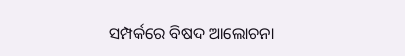ସମ୍ପର୍କରେ ବିଷଦ ଆଲୋଚନା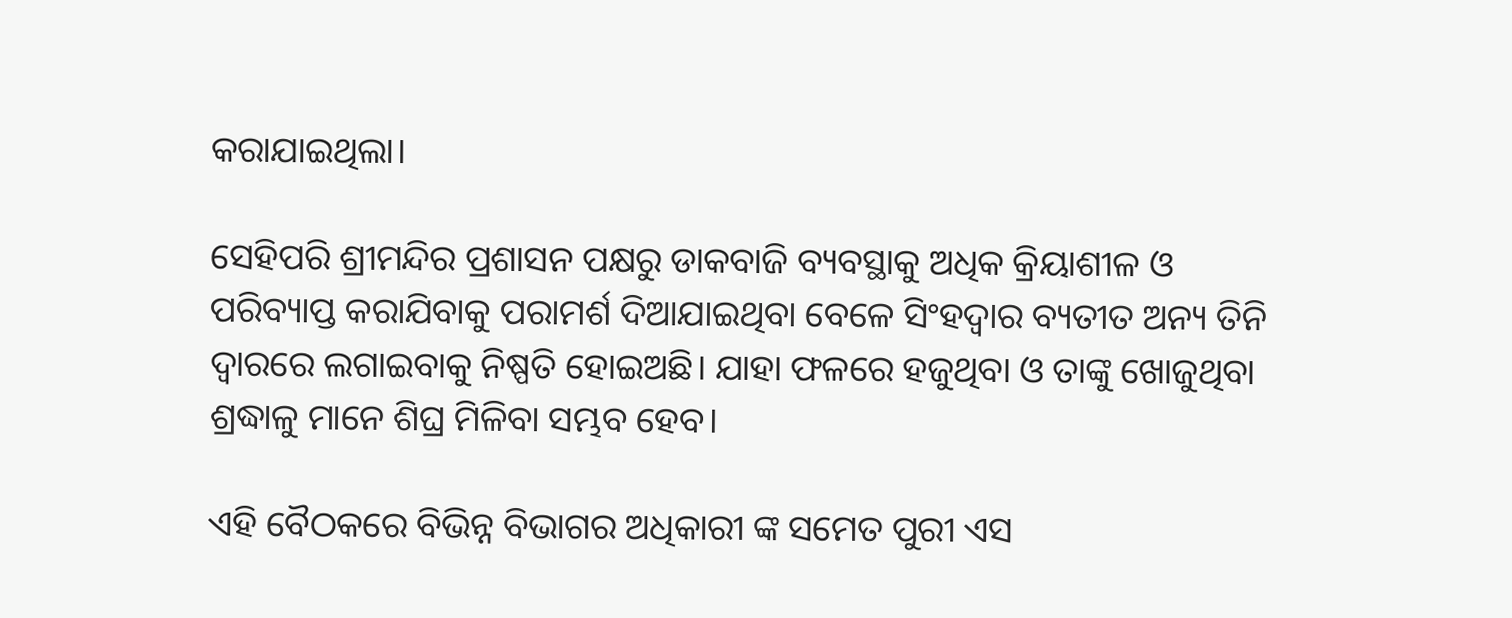କରାଯାଇଥିଲା।

ସେହିପରି ଶ୍ରୀମନ୍ଦିର ପ୍ରଶାସନ ପକ୍ଷରୁ ଡାକବାଜି ବ୍ୟବସ୍ଥାକୁ ଅଧିକ କ୍ରିୟାଶୀଳ ଓ ପରିବ୍ୟାପ୍ତ କରାଯିବାକୁ ପରାମର୍ଶ ଦିଆଯାଇଥିବା ବେଳେ ସିଂହଦ୍ୱାର ବ୍ୟତୀତ ଅନ୍ୟ ତିନି ଦ୍ୱାରରେ ଲଗାଇବାକୁ ନିଷ୍ପତି ହୋଇଅଛି। ଯାହା ଫଳରେ ହଜୁଥିବା ଓ ତାଙ୍କୁ ଖୋଜୁଥିବା ଶ୍ରଦ୍ଧାଳୁ ମାନେ ଶିଘ୍ର ମିଳିବା ସମ୍ଭବ ହେବ।

ଏହି ବୈଠକରେ ବିଭିନ୍ନ ବିଭାଗର ଅଧିକାରୀ ଙ୍କ ସମେତ ପୁରୀ ଏସ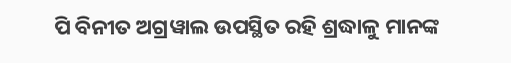ପି ବିନୀତ ଅଗ୍ରୱାଲ ଉପସ୍ଥିତ ରହି ଶ୍ରଦ୍ଧାଳୁ ମାନଙ୍କ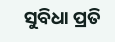ସୁବିଧା ପ୍ରତି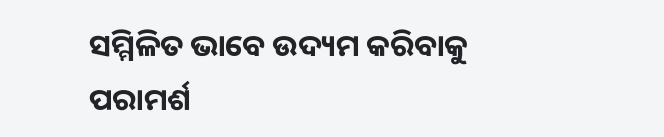ସମ୍ମିଳିତ ଭାବେ ଉଦ୍ୟମ କରିବାକୁ ପରାମର୍ଶ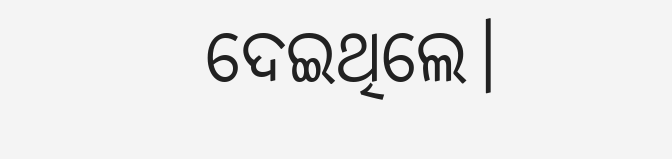ଦେଇଥିଲେ।